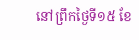នៅព្រឹកថ្ងៃទី១៥ ខែ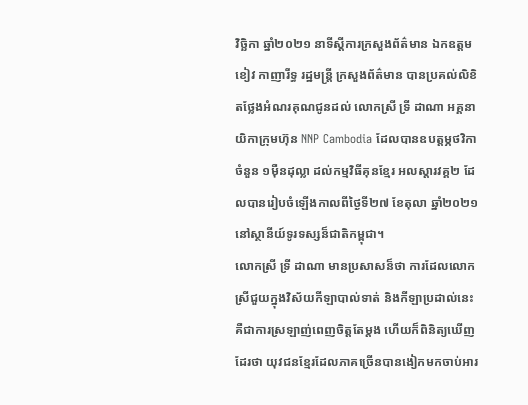វិច្ឆិកា ឆ្នាំ២០២១ នាទីស្តីការក្រសួងព័ត៌មាន ឯកឧត្តម ខៀវ កាញារីទ្ធ រដ្ឋមន្រ្តី ក្រសួងព័ត៌មាន បានប្រគល់លិខិតថ្លែងអំណរគុណជូនដល់ លោកស្រី ទ្រី ដាណា អគ្គនាយិកាក្រុមហ៊ុន NNP Cambodia ដែលបានឧបត្តម្ភថវិកាចំនួន ១ម៉ឺនដុល្លា ដល់កម្មវិធីគុនខ្មែរ អលស្តារវគ្គ២ ដែលបានរៀបចំឡើងកាលពីថ្ងៃទី២៧ ខែតុលា ឆ្នាំ២០២១ នៅស្ថានីយ៍ទូរទស្សន៏ជាតិកម្ពុជា។
លោកស្រី ទ្រី ដាណា មានប្រសាសន៏ថា ការដែលលោកស្រីជួយក្នុងវិស័យកីឡាបាល់ទាត់ និងកីឡាប្រដាល់នេះ គឺជាការស្រឡាញ់ពេញចិត្តតែម្តង ហើយក៏ពិនិត្យឃើញដែរថា យុវជនខ្មែរដែលភាគច្រើនបានងៀកមកចាប់អារ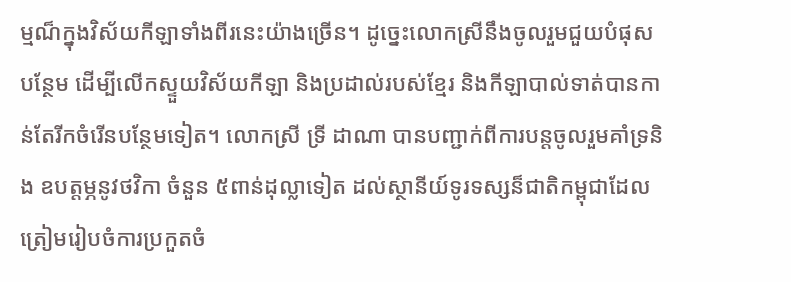ម្មណ៏ក្នុងវិស័យកីឡាទាំងពីរនេះយ៉ាងច្រើន។ ដូច្នេះលោកស្រីនឹងចូលរួមជួយបំផុសបន្ថែម ដើម្បីលើកស្ទួយវិស័យកីឡា និងប្រដាល់របស់ខ្មែរ និងកីឡាបាល់ទាត់បានកាន់តែរីកចំរើនបន្ថែមទៀត។ លោកស្រី ទ្រី ដាណា បានបញ្ជាក់ពីការបន្តចូលរួមគាំទ្រនិង ឧបត្តម្ភនូវថវិកា ចំនួន ៥ពាន់ដុល្លាទៀត ដល់ស្ថានីយ៍ទូរទស្សន៏ជាតិកម្ពុជាដែលត្រៀមរៀបចំការប្រកួតចំ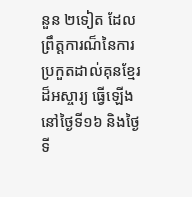នួន ២ទៀត ដែលព្រឹត្តការណ៏នៃការប្រកួតដាល់គុនខ្មែរដ៏អស្ចារ្យ ធ្វើឡើងនៅថ្ងៃទី១៦ និងថ្ងៃទី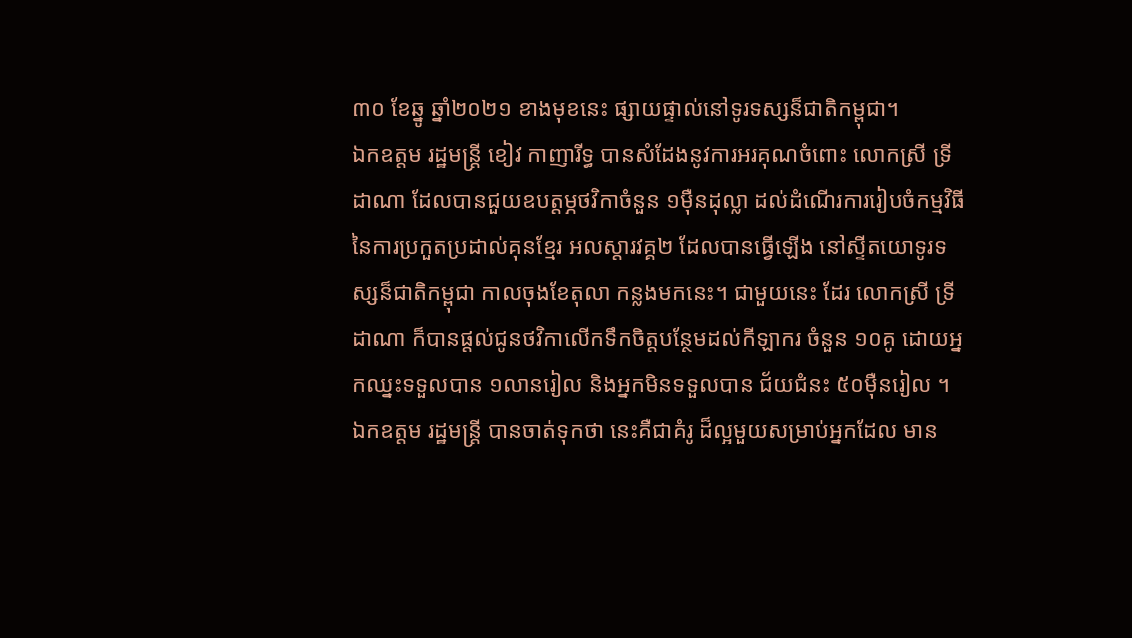៣០ ខែឆ្នូ ឆ្នាំ២០២១ ខាងមុខនេះ ផ្សាយផ្ទាល់នៅទូរទស្សន៏ជាតិកម្ពុជា។
ឯកឧត្តម រដ្ឋមន្រ្តី ខៀវ កាញារីទ្ធ បានសំដែងនូវការអរគុណចំពោះ លោកស្រី ទ្រី ដាណា ដែលបានជួយឧបត្តម្ភថវិកាចំនួន ១ម៉ឺនដុល្លា ដល់ដំណើរការរៀបចំកម្មវិធីនៃការប្រកួតប្រដាល់គុនខ្មែរ អលស្តារវគ្គ២ ដែលបានធ្វើឡើង នៅស្ទីតយោទូរទស្សន៏ជាតិកម្ពុជា កាលចុងខែតុលា កន្លងមកនេះ។ ជាមួយនេះ ដែរ លោកស្រី ទ្រី ដាណា ក៏បានផ្តល់ជូនថវិកាលើកទឹកចិត្តបន្ថែមដល់កីឡាករ ចំនួន ១០គូ ដោយអ្នកឈ្នះទទួលបាន ១លានរៀល និងអ្នកមិនទទួលបាន ជ័យជំនះ ៥០ម៉ឺនរៀល ។
ឯកឧត្តម រដ្ឋមន្រ្តី បានចាត់ទុកថា នេះគឺជាគំរូ ដ៏ល្អមួយសម្រាប់អ្នកដែល មាន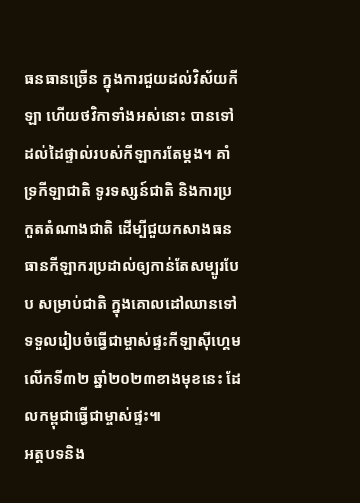ធនធានច្រើន ក្នុងការជួយដល់វិស័យកីឡា ហើយថវិកាទាំងអស់នោះ បានទៅដល់ដៃផ្ទាល់របស់កីឡាករតែម្តង។ គាំទ្រកីឡាជាតិ ទូរទស្សន៍ជាតិ និងការប្រកួតតំណាងជាតិ ដើម្បីជួយកសាងធនធានកីឡាករប្រដាល់ឲ្យកាន់តែសម្បូរបែប សម្រាប់ជាតិ ក្នុងគោលដៅឈានទៅទទួលរៀបចំធ្វើជាម្ចាស់ផ្ទះកីឡាស៊ីហ្គេម លើកទី៣២ ឆ្នាំ២០២៣ខាងមុខនេះ ដែលកម្ពុជាធ្វើជាម្ចាស់ផ្ទះ៕
អត្តបទនិង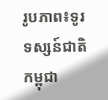រូបភាព៖ទូរទស្សន៍ជាតិកម្ពុជា